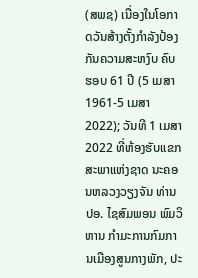(ສພຊ) ເນື່ອງໃນໂອກາດວັນສ້າງຕັ້ງກຳລັງປ້ອງກັນຄວາມສະຫງົບ ຄົບຮອບ 61 ປີ (5 ເມສາ 1961-5 ເມສາ 2022); ວັນທີ 1 ເມສາ 2022 ທີ່ຫ້ອງຮັບແຂກ ສະພາແຫ່ງຊາດ ນະຄອນຫລວງວຽງຈັນ ທ່ານ ປອ. ໄຊສົມພອນ ພົມວິຫານ ກໍາມະການກົມການເມືອງສູນກາງພັກ, ປະ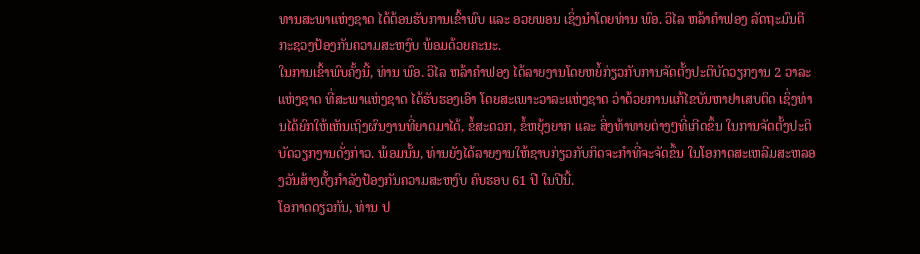ທານສະພາແຫ່ງຊາດ ໄດ້ຕ້ອນຮັບການເຂົ້າພົບ ແລະ ອວຍພອນ ເຊິ່ງນຳໂດຍທ່ານ ພົອ. ວິໄລ ຫລ້າຄຳຟອງ ລັດຖະມົນຕີກະຊວງປ້ອງກັນຄວາມສະຫງົບ ພ້ອມດ້ວຍຄະນະ.
ໃນການເຂົ້າພົບຄັ້ງນີ້, ທ່ານ ພົອ. ວິໄລ ຫລ້າຄຳຟອງ ໄດ້ລາຍງານໂດຍຫຍໍ້ກ່ຽວກັບການຈັດຕັ້ງປະຕິບັດວຽກງານ 2 ວາລະແຫ່ງຊາດ ທີ່ສະພາແຫ່ງຊາດ ໄດ້ຮັບຮອງເອົາ ໂດຍສະເພາະວາລະແຫ່ງຊາດ ວ່າດ້ວຍການແກ້ໄຂບັນຫາຢາເສບຕິດ ເຊິ່ງທ່ານໄດ້ຍົກໃຫ້ເຫັນເຖິງຜົນງານທີ່ຍາດມາໄດ້, ຂໍ້ສະດວກ, ຂໍ້ຫຍຸ້ງຍາກ ແລະ ສິ່ງທ້າທາຍຕ່າງໆທີ່ເກີດຂຶ້ນ ໃນການຈັດຕັ້ງປະຕິບັດວຽກງານດັ່ງກ່າວ. ພ້ອມນັ້ນ, ທ່ານຍັງໄດ້ລາຍງານໃຫ້ຊາບກ່ຽວກັບກິດຈະກຳທີ່ຈະຈັດຂຶ້ນ ໃນໂອກາດສະເຫລີມສະຫລອງວັນສ້າງຕັ້ງກຳລັງປ້ອງກັນຄວາມສະຫງົບ ຄົບຮອບ 61 ປີ ໃນປີນີ້.
ໂອກາດດຽວກັນ, ທ່ານ ປ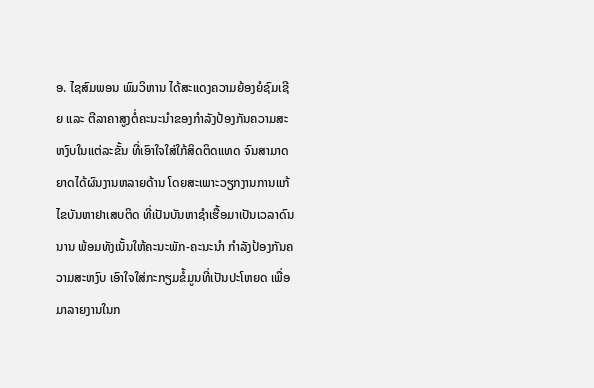ອ. ໄຊສົມພອນ ພົມວິຫານ ໄດ້ສະແດງຄວາມຍ້ອງຍໍຊົມເຊີຍ ແລະ ຕີລາຄາສູງຕໍ່ຄະນະນຳຂອງກຳລັງປ້ອງກັນຄວາມສະຫງົບໃນແຕ່ລະຂັ້ນ ທີ່ເອົາໃຈໃສ່ໃກ້ສິດຕິດແທດ ຈົນສາມາດຍາດໄດ້ຜົນງານຫລາຍດ້ານ ໂດຍສະເພາະວຽກງານການແກ້ໄຂບັນຫາຢາເສບຕິດ ທີ່ເປັນບັນຫາຊໍາເຮື້ອມາເປັນເວລາດົນນານ ພ້ອມທັງເນັ້ນໃຫ້ຄະນະພັກ-ຄະນະນຳ ກຳລັງປ້ອງກັນຄວາມສະຫງົບ ເອົາໃຈໃສ່ກະກຽມຂໍ້ມູນທີ່ເປັນປະໂຫຍດ ເພື່ອມາລາຍງານໃນກ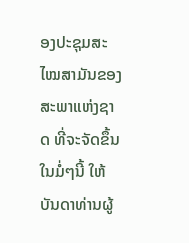ອງປະຊຸມສະໄໝສາມັນຂອງສະພາແຫ່ງຊາດ ທີ່ຈະຈັດຂຶ້ນໃນມໍ່ໆນີ້ ໃຫ້ບັນດາທ່ານຜູ້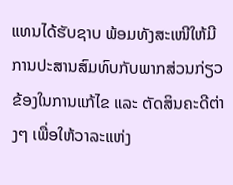ແທນໄດ້ຮັບຊາບ ພ້ອມທັງສະເໜີໃຫ້ມີການປະສານສົມທົບກັບພາກສ່ວນກ່ຽວຂ້ອງໃນການແກ້ໄຂ ແລະ ຕັດສິນຄະດີຕ່າງໆ ເພື່ອໃຫ້ວາລະແຫ່ງ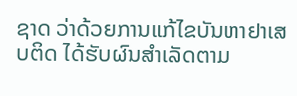ຊາດ ວ່າດ້ວຍການແກ້ໄຂບັນຫາຢາເສບຕິດ ໄດ້ຮັບຜົນສໍາເລັດຕາມ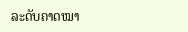ລະດັບຄາດໝາ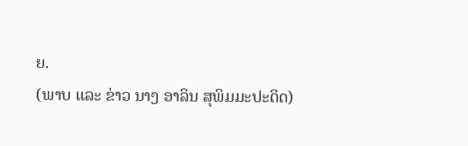ຍ.
(ພາບ ແລະ ຂ່າວ ນາງ ອາລິນ ສຸພິມມະປະດິດ)